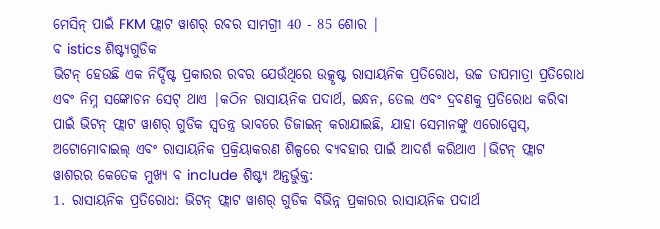ମେସିନ୍ ପାଇଁ FKM ଫ୍ଲାଟ ୱାଶର୍ ରବର ସାମଗ୍ରୀ 40 - 85 ଶୋର |
ବ istics ଶିଷ୍ଟ୍ୟଗୁଡିକ
ଭିଟନ୍ ହେଉଛି ଏକ ନିର୍ଦ୍ଦିଷ୍ଟ ପ୍ରକାରର ରବର ଯେଉଁଥିରେ ଉତ୍କୃଷ୍ଟ ରାସାୟନିକ ପ୍ରତିରୋଧ, ଉଚ୍ଚ ତାପମାତ୍ରା ପ୍ରତିରୋଧ ଏବଂ ନିମ୍ନ ସଙ୍କୋଚନ ସେଟ୍ ଥାଏ |କଠିନ ରାସାୟନିକ ପଦାର୍ଥ, ଇନ୍ଧନ, ତେଲ ଏବଂ ଦ୍ରବଣକୁ ପ୍ରତିରୋଧ କରିବା ପାଇଁ ଭିଟନ୍ ଫ୍ଲାଟ ୱାଶର୍ ଗୁଡିକ ସ୍ୱତନ୍ତ୍ର ଭାବରେ ଡିଜାଇନ୍ କରାଯାଇଛି, ଯାହା ସେମାନଙ୍କୁ ଏରୋସ୍ପେସ୍, ଅଟୋମୋବାଇଲ୍ ଏବଂ ରାସାୟନିକ ପ୍ରକ୍ରିୟାକରଣ ଶିଳ୍ପରେ ବ୍ୟବହାର ପାଇଁ ଆଦର୍ଶ କରିଥାଏ |ଭିଟନ୍ ଫ୍ଲାଟ ୱାଶରର କେତେକ ମୁଖ୍ୟ ବ include ଶିଷ୍ଟ୍ୟ ଅନ୍ତର୍ଭୁକ୍ତ:
1. ରାସାୟନିକ ପ୍ରତିରୋଧ: ଭିଟନ୍ ଫ୍ଲାଟ ୱାଶର୍ ଗୁଡିକ ବିଭିନ୍ନ ପ୍ରକାରର ରାସାୟନିକ ପଦାର୍ଥ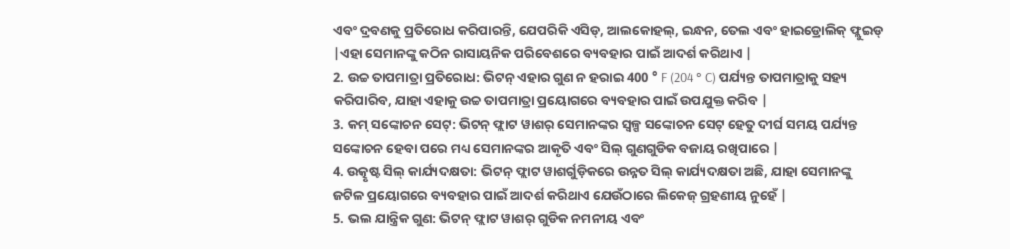ଏବଂ ଦ୍ରବଣକୁ ପ୍ରତିରୋଧ କରିପାରନ୍ତି, ଯେପରିକି ଏସିଡ୍, ଆଲକୋହଲ୍, ଇନ୍ଧନ, ତେଲ ଏବଂ ହାଇଡ୍ରୋଲିକ୍ ଫ୍ଲୁଇଡ୍ |ଏହା ସେମାନଙ୍କୁ କଠିନ ରାସାୟନିକ ପରିବେଶରେ ବ୍ୟବହାର ପାଇଁ ଆଦର୍ଶ କରିଥାଏ |
2. ଉଚ୍ଚ ତାପମାତ୍ରା ପ୍ରତିରୋଧ: ଭିଟନ୍ ଏହାର ଗୁଣ ନ ହରାଇ 400 ° F (204 ° C) ପର୍ଯ୍ୟନ୍ତ ତାପମାତ୍ରାକୁ ସହ୍ୟ କରିପାରିବ, ଯାହା ଏହାକୁ ଉଚ୍ଚ ତାପମାତ୍ରା ପ୍ରୟୋଗରେ ବ୍ୟବହାର ପାଇଁ ଉପଯୁକ୍ତ କରିବ |
3. କମ୍ ସଙ୍କୋଚନ ସେଟ୍: ଭିଟନ୍ ଫ୍ଲାଟ ୱାଶର୍ ସେମାନଙ୍କର ସ୍ୱଳ୍ପ ସଙ୍କୋଚନ ସେଟ୍ ହେତୁ ଦୀର୍ଘ ସମୟ ପର୍ଯ୍ୟନ୍ତ ସଙ୍କୋଚନ ହେବା ପରେ ମଧ୍ୟ ସେମାନଙ୍କର ଆକୃତି ଏବଂ ସିଲ୍ ଗୁଣଗୁଡିକ ବଜାୟ ରଖିପାରେ |
4. ଉତ୍କୃଷ୍ଟ ସିଲ୍ କାର୍ଯ୍ୟଦକ୍ଷତା: ଭିଟନ୍ ଫ୍ଲାଟ ୱାଶର୍ଗୁଡ଼ିକରେ ଉନ୍ନତ ସିଲ୍ କାର୍ଯ୍ୟଦକ୍ଷତା ଅଛି, ଯାହା ସେମାନଙ୍କୁ ଜଟିଳ ପ୍ରୟୋଗରେ ବ୍ୟବହାର ପାଇଁ ଆଦର୍ଶ କରିଥାଏ ଯେଉଁଠାରେ ଲିକେଜ୍ ଗ୍ରହଣୀୟ ନୁହେଁ |
5. ଭଲ ଯାନ୍ତ୍ରିକ ଗୁଣ: ଭିଟନ୍ ଫ୍ଲାଟ ୱାଶର୍ ଗୁଡିକ ନମନୀୟ ଏବଂ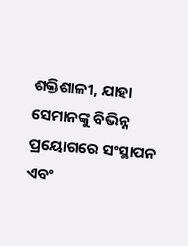ଶକ୍ତିଶାଳୀ, ଯାହା ସେମାନଙ୍କୁ ବିଭିନ୍ନ ପ୍ରୟୋଗରେ ସଂସ୍ଥାପନ ଏବଂ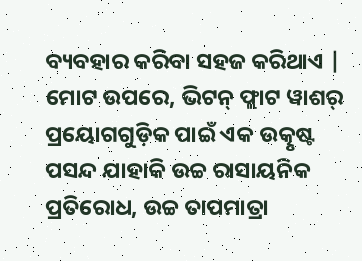ବ୍ୟବହାର କରିବା ସହଜ କରିଥାଏ |
ମୋଟ ଉପରେ, ଭିଟନ୍ ଫ୍ଲାଟ ୱାଶର୍ ପ୍ରୟୋଗଗୁଡ଼ିକ ପାଇଁ ଏକ ଉତ୍କୃଷ୍ଟ ପସନ୍ଦ ଯାହାକି ଉଚ୍ଚ ରାସାୟନିକ ପ୍ରତିରୋଧ, ଉଚ୍ଚ ତାପମାତ୍ରା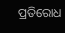ପ୍ରତିରୋଧ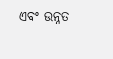ଏବଂ ଉନ୍ନତ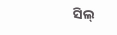ସିଲ୍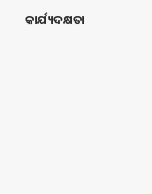କାର୍ଯ୍ୟଦକ୍ଷତା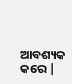ଆବଶ୍ୟକ କରେ |